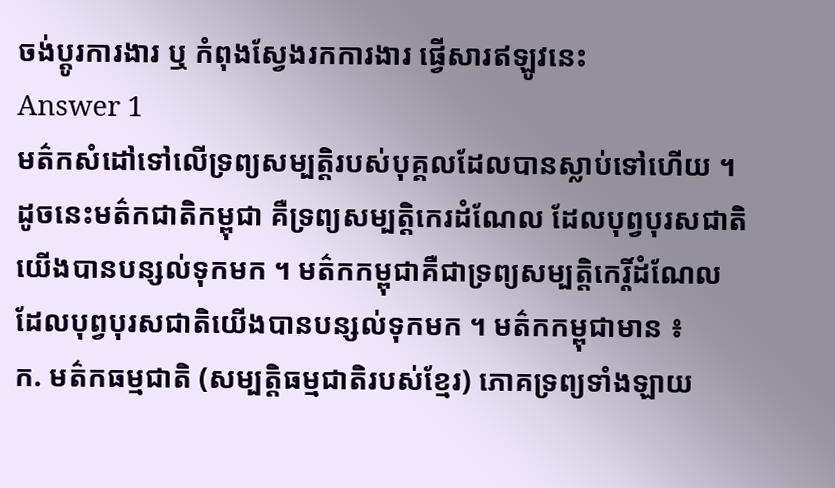ចង់ប្តូរការងារ ឬ កំពុងស្វែងរកការងារ ផ្វើសារឥឡូវនេះ
Answer 1
មត៌កសំដៅទៅលើទ្រព្យសម្បត្តិរបស់បុគ្គលដែលបានស្លាប់ទៅហើយ ។ ដូចនេះមត៌កជាតិកម្ពុជា គឺទ្រព្យសម្បត្តិកេរដំណែល ដែលបុព្វបុរសជាតិយើងបានបន្សល់ទុកមក ។ មត៌កកម្ពុជាគឺជាទ្រព្យសម្បត្តិកេរ្តិ៍ដំណែលដែលបុព្វបុរសជាតិយើងបានបន្សល់ទុកមក ។ មត៌កកម្ពុជាមាន ៖
ក. មត៌កធម្មជាតិ (សម្បត្តិធម្មជាតិរបស់ខ្មែរ) ភោគទ្រព្យទាំងឡាយ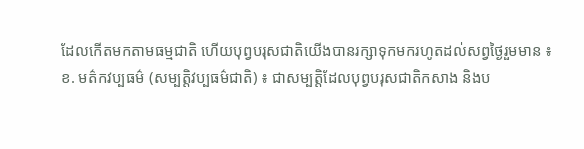ដែលកើតមកតាមធម្មជាតិ ហើយបុព្វបរុសជាតិយើងបានរក្សាទុកមករហូតដល់សព្វថ្ងៃរួមមាន ៖
ខ. មត៌កវប្បធម៌ (សម្បត្តិវប្បធម៌ជាតិ) ៖ ជាសម្បត្តិដែលបុព្វបរុសជាតិកសាង និងប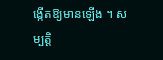ង្កើតឱ្យមានឡើង ។ សម្បត្តិ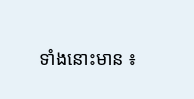ទាំងនោះមាន ៖